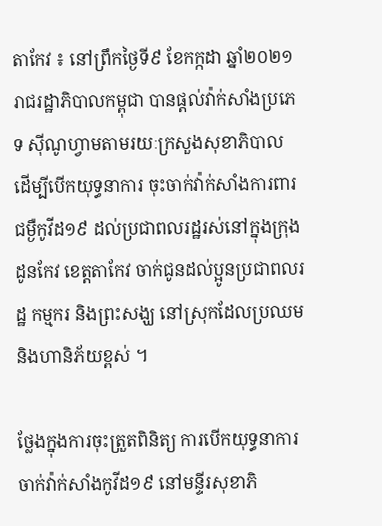តាកែវ ៖ នៅព្រឹកថ្ងៃទី៩ ខែកក្កដា ឆ្នាំ២០២១ រាជរដ្ឋាភិបាលកម្ពុជា បានផ្តល់វ៉ាក់សាំងប្រភេទ ស៊ីណូហ្វាមតាមរយៈក្រសួងសុខាភិបាល ដើម្បីបើកយុទ្ធនាការ ចុះចាក់វ៉ាក់សាំងការពារជម្ងឺកូវីដ១៩ ដល់ប្រជាពលរដ្ឋរស់នៅក្នុងក្រុងដូនកែវ ខេត្តតាកែវ ចាក់ជូនដល់ប្អូនប្រជាពលរដ្ឋ កម្មករ និងព្រះសង្ឃ នៅស្រុកដែលប្រឈមនិងហានិភ័យខ្ពស់ ។

ថ្លែងក្នុងការចុះត្រួតពិនិត្យ ការបើកយុទ្ធនាការចាក់វ៉ាក់សាំងកូវីដ១៩ នៅមន្ទីរសុខាភិ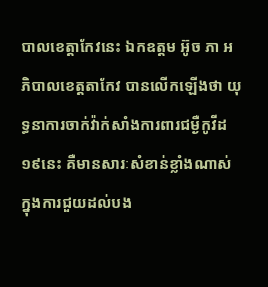បាលខេត្តាកែវនេះ ឯកឧត្តម អ៊ូច ភា អភិបាលខេត្តតាកែវ បានលើកឡើងថា យុទ្ធនាការចាក់វ៉ាក់សាំងការពារជម្ងឺកូវីដ១៩នេះ គឺមានសារៈសំខាន់ខ្លាំងណាស់ ក្នុងការជួយដល់បង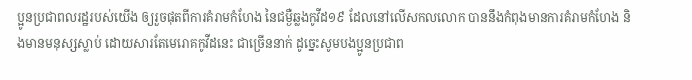ប្អូនប្រជាពលរដ្ឋរបស់យើង ឲ្យរួចផុតពីការគំរាមកំហែង នៃជម្ងឺឆ្លងកូវីដ១៩ ដែលនៅលើសកលលោក បាននឹងកំពុងមានការគំរាមកំហែង និងមានមនុស្សស្លាប់ ដោយសារតែមេរោគកូវីដនេះ ជាច្រើននាក់ ដូច្នេះសូមបងប្អូនប្រជាព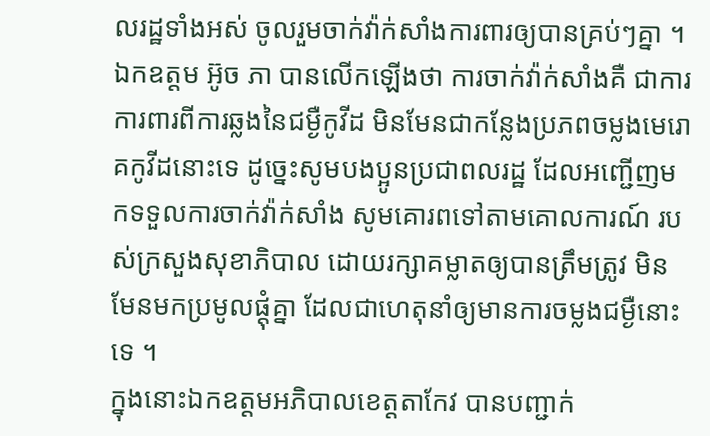លរដ្ឋទាំងអស់ ចូលរួមចាក់វ៉ាក់សាំងការពារឲ្យបានគ្រប់ៗគ្នា ។
ឯកឧត្តម អ៊ូច ភា បានលើកឡើងថា ការចាក់វ៉ាក់សាំងគឺ ជាការការពារពីការឆ្លងនៃជម្ងឺកូវីដ មិនមែនជាកន្លែងប្រភពចម្លងមេរោគកូវីដនោះទេ ដូច្នេះសូមបងប្អូនប្រជាពលរដ្ឋ ដែលអញ្ជើញមកទទួលការចាក់វ៉ាក់សាំង សូមគោរពទៅតាមគោលការណ៍ របស់ក្រសួងសុខាភិបាល ដោយរក្សាគម្លាតឲ្យបានត្រឹមត្រូវ មិនមែនមកប្រមូលផ្តុំគ្នា ដែលជាហេតុនាំឲ្យមានការចម្លងជម្ងឺនោះទេ ។
ក្នុងនោះឯកឧត្តមអភិបាលខេត្តតាកែវ បានបញ្ជាក់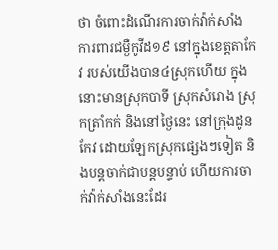ថា ចំពោះដំណើរការចាក់វ៉ាក់សាំង ការពារជម្ងឺកូវីដ១៩ នៅក្នុងខេត្តតាកែវ របស់យើងបាន៤ស្រុកហើយ ក្នុងនោះមានស្រុកបាទី ស្រុកសំរោង ស្រុកត្រាំកក់ និងនៅថ្ងៃនេះ នៅក្រុងដូនកែវ ដោយឡែកស្រុកផ្សេងៗទៀត និងបន្តចាក់ជាបន្តបន្ទាប់ ហើយការចាក់វ៉ាក់សាំងនេះដែរ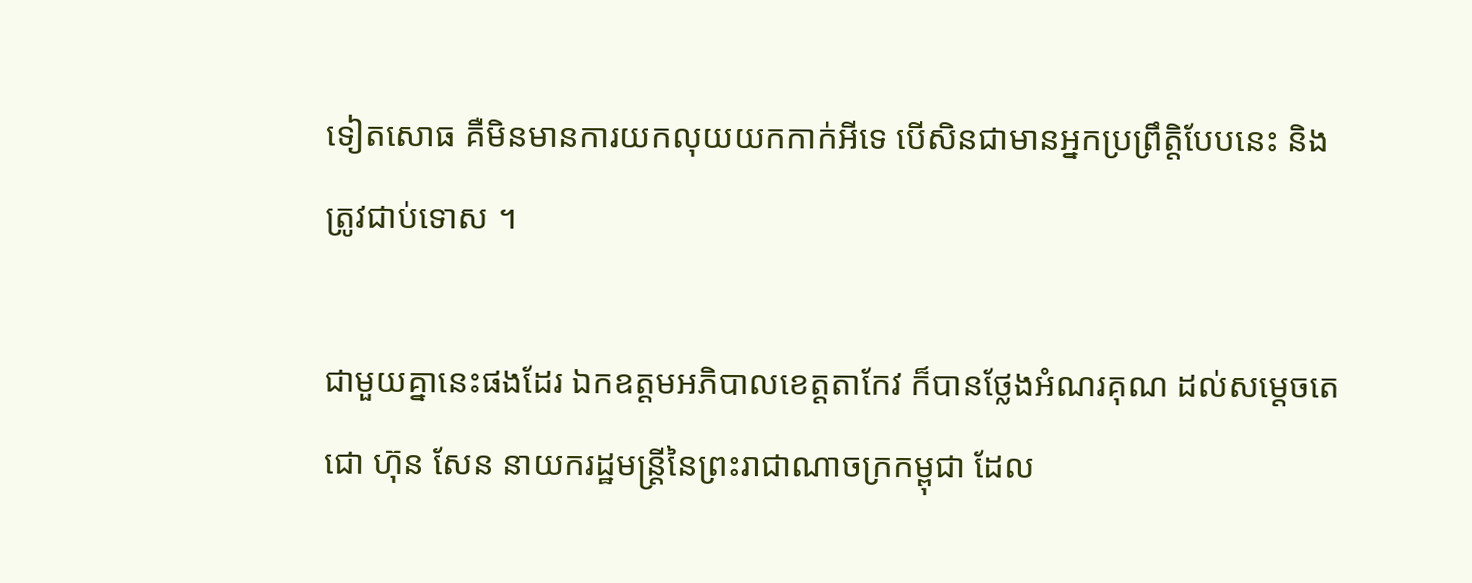ទៀតសោធ គឺមិនមានការយកលុយយកកាក់អីទេ បើសិនជាមានអ្នកប្រព្រឹត្តិបែបនេះ និងត្រូវជាប់ទោស ។

ជាមួយគ្នានេះផងដែរ ឯកឧត្តមអភិបាលខេត្តតាកែវ ក៏បានថ្លែងអំណរគុណ ដល់សម្តេចតេជោ ហ៊ុន សែន នាយករដ្ឋមន្ត្រីនៃព្រះរាជាណាចក្រកម្ពុជា ដែល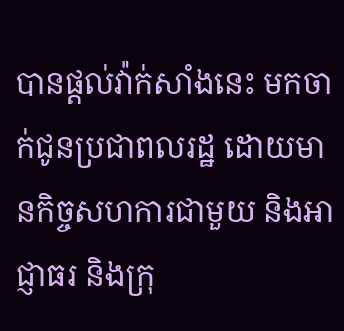បានផ្តល់វ៉ាក់សាំងនេះ មកចាក់ជូនប្រជាពលរដ្ឋ ដោយមានកិច្ចសហការជាមួយ និងអាជ្ញាធរ និងក្រុ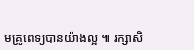មគ្រូពេទ្យបានយ៉ាងល្អ ៕ រក្សាសិ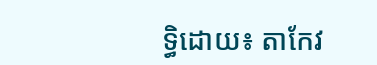ទ្ធិដោយ៖ តាកែវ